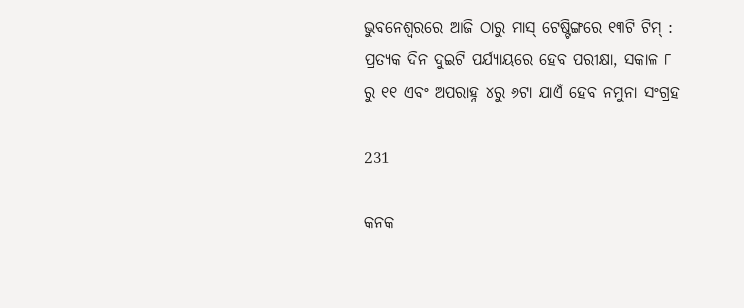ଭୁବନେଶ୍ୱରରେ ଆଜି ଠାରୁ ମାସ୍ ଟେଷ୍ଟିଙ୍ଗରେ ୧୩ଟି ଟିମ୍ : ପ୍ରତ୍ୟକ ଦିନ ଦୁଇଟି ପର୍ଯ୍ୟାୟରେ ହେବ ପରୀକ୍ଷା, ସକାଳ ୮ ରୁ ୧୧ ଏବଂ ଅପରାହ୍ନ ୪ରୁ ୬ଟା ଯାଏଁ ହେବ ନମୁନା ସଂଗ୍ରହ

231

କନକ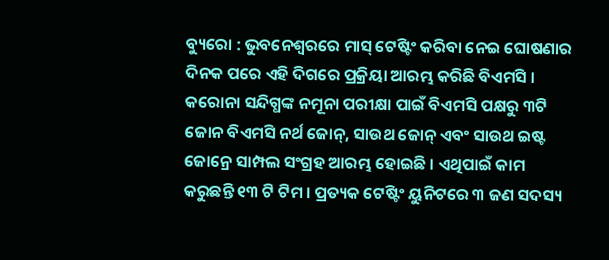ବ୍ୟୁରୋ : ଭୁବନେଶ୍ୱରରେ ମାସ୍ ଟେଷ୍ଟିଂ କରିବା ନେଇ ଘୋଷଣାର ଦିନକ ପରେ ଏହି ଦିଗରେ ପ୍ରକ୍ରିୟା ଆରମ୍ଭ କରିଛି ବିଏମସି । କରୋନା ସନ୍ଦିଗ୍ଧଙ୍କ ନମୂନା ପରୀକ୍ଷା ପାଇଁ ବିଏମସି ପକ୍ଷରୁ ୩ଟି ଜୋନ ବିଏମସି ନର୍ଥ ଜୋନ୍, ସାଉଥ ଜୋନ୍ ଏବଂ ସାଉଥ ଇଷ୍ଟ ଜୋନ୍ରେ ସାମ୍ପଲ ସଂଗ୍ରହ ଆରମ୍ଭ ହୋଇଛି । ଏଥିପାଇଁ କାମ କରୁଛନ୍ତି ୧୩ ଟି ଟିମ । ପ୍ରତ୍ୟକ ଟେଷ୍ଟିଂ ୟୁନିଟରେ ୩ ଜଣ ସଦସ୍ୟ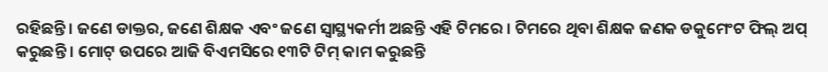ରହିଛନ୍ତି । ଜଣେ ଡାକ୍ତର, ଜଣେ ଶିକ୍ଷକ ଏବଂ ଜଣେ ସ୍ୱାସ୍ଥ୍ୟକର୍ମୀ ଅଛନ୍ତି ଏହି ଟିମରେ । ଟିମରେ ଥିବା ଶିକ୍ଷକ ଜଣକ ଡକୁମେଂଟ ଫିଲ୍ ଅପ୍ କରୁଛନ୍ତି । ମୋଟ୍ ଉପରେ ଆଜି ବିଏମସିରେ ୧୩ଟି ଟିମ୍ କାମ କରୁଛନ୍ତି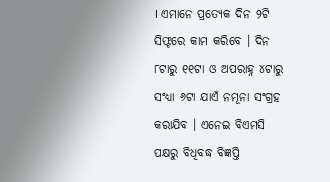। ଏମାନେ ପ୍ରତ୍ୟେକ ଦିନ ୨ଟି ସିଫ୍ଟରେ କାମ କରିବେ । ଦିନ ୮ଟାରୁ ୧୧ଟା ଓ ଅପରାହ୍ନ ୪ଟାରୁ ସଂଧ୍ୟା ୬ଟା ଯାଏଁ ନମୂନା ସଂଗ୍ରହ କରାଯିବ । ଏନେଇ ବିଏମସି ପକ୍ଷରୁ ବିଧିବଦ୍ଧ ବିଜ୍ଞପ୍ତି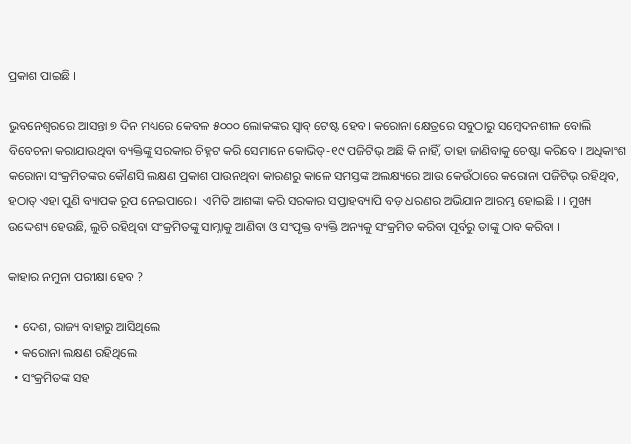ପ୍ରକାଶ ପାଇଛି ।

ଭୁବନେଶ୍ବରରେ ଆସନ୍ତା ୭ ଦିନ ମଧ୍ୟରେ କେବଳ ୫୦୦୦ ଲୋକଙ୍କର ସ୍ବାବ୍ ଟେଷ୍ଟ ହେବ। କରୋନା କ୍ଷେତ୍ରରେ ସବୁଠାରୁ ସମ୍ବେଦନଶୀଳ ବୋଲି ବିବେଚନା କରାଯାଉଥିବା ବ୍ୟକ୍ତିଙ୍କୁ ସରକାର ଚିହ୍ନଟ କରି ସେମାନେ କୋଭିଡ୍-୧୯ ପଜିଟିଭ୍ ଅଛି କି ନାହିଁ, ତାହା ଜାଣିବାକୁ ଚେଷ୍ଟା କରିବେ । ଅଧିକାଂଶ କରୋନା ସଂକ୍ରମିତଙ୍କର କୌଣସି ଲକ୍ଷଣ ପ୍ରକାଶ ପାଉନଥିବା କାରଣରୁ କାଳେ ସମସ୍ତଙ୍କ ଅଲକ୍ଷ୍ୟରେ ଆଉ କେଉଁଠାରେ କରୋନା ପଜିଟିଭ୍ ରହିଥିବ, ହଠାତ୍ ଏହା ପୁଣି ବ୍ୟାପକ ରୂପ ନେଇପାରେ।  ଏମିତି ଆଶଙ୍କା କରି ସରକାର ସପ୍ତାହବ୍ୟାପି ବଡ଼ ଧରଣର ଅଭିଯାନ ଆରମ୍ଭ ହୋଇଛି । । ମୁଖ୍ୟ ଉଦ୍ଦେଶ୍ୟ ହେଉଛି, ଲୁଚି ରହିଥିବା ସଂକ୍ରମିତଙ୍କୁ ସାମ୍ନାକୁ ଆଣିବା ଓ ସଂପୃକ୍ତ ବ୍ୟକ୍ତି ଅନ୍ୟକୁ ସଂକ୍ରମିତ କରିବା ପୂର୍ବରୁ ତାଙ୍କୁ ଠାବ କରିବା ।

କାହାର ନମୁନା ପରୀକ୍ଷା ହେବ ?

  • ଦେଶ, ରାଜ୍ୟ ବାହାରୁ ଆସିଥିଲେ
  • କରୋନା ଲକ୍ଷଣ ରହିଥିଲେ
  • ସଂକ୍ରମିତଙ୍କ ସହ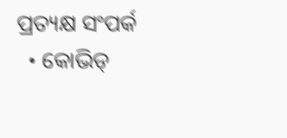ପ୍ରତ୍ୟକ୍ଷ ସଂପର୍କ
  • କୋଭିଡ୍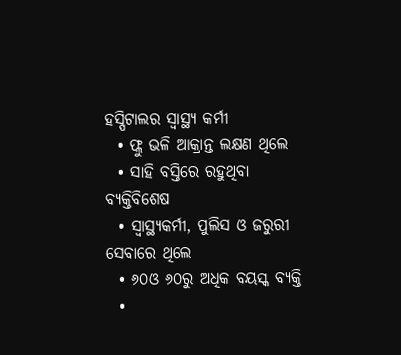ହସ୍ପିଟାଲର ସ୍ବାସ୍ଥ୍ୟ କର୍ମୀ
  • ଫ୍ଲୁ ଭଳି ଆକ୍ରାନ୍ତ ଲକ୍ଷଣ ଥିଲେ
  • ସାହି ବସ୍ତିରେ ରହୁଥିବା ବ୍ୟକ୍ତିବିଶେଷ
  • ସ୍ୱାସ୍ଥ୍ୟକର୍ମୀ, ପୁଲିସ ଓ ଜରୁରୀ ସେବାରେ ଥିଲେ
  • ୬୦ଓ ୬୦ରୁ ଅଧିକ ବୟସ୍କ ବ୍ୟକ୍ତି
  •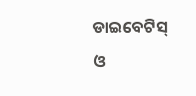ଡାଇବେଟିସ୍ ଓ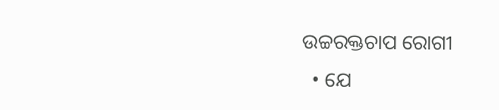ଉଚ୍ଚରକ୍ତଚାପ ରୋଗୀ
  • ଯେ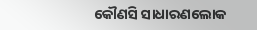କୌଣସି ସାଧାରଣଲୋକ